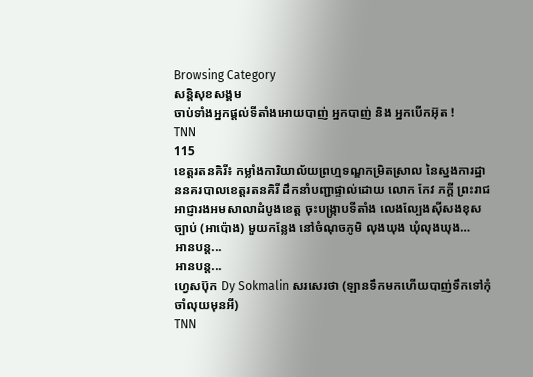Browsing Category
សន្តិសុខសង្គម
ចាប់ទាំងអ្នកផ្តល់ទីតាំងអោយបាញ់ អ្នកបាញ់ និង អ្នកបើកអ៊ុត !
TNN
115
ខេត្តរតនគិរី៖ កម្លាំងការិយាល័យព្រហ្មទណ្ឌកម្រិតស្រាល នៃស្នងការដ្ឋាននគរបាលខេត្តរតនគិរី ដឹកនាំបញ្ជាផ្ទាល់ដោយ លោក កែវ ភក្តី ព្រះរាជអាជ្ញារងអមសាលាដំបូងខេត្ត ចុះបង្រ្កាបទីតាំង លេងល្បែងស៊ីសងខុសច្បាប់ (អាប៉ោង) មួយកន្លែង នៅចំណុចភូមិ លុងឃុង ឃុំលុងឃុង…
អានបន្ត...
អានបន្ត...
ហ្វេសប៊ុក Dy Sokmalin សរសេរថា (ឡានទឹកមកហើយបាញ់ទឹកទៅកុំចាំលុយមុនអី)
TNN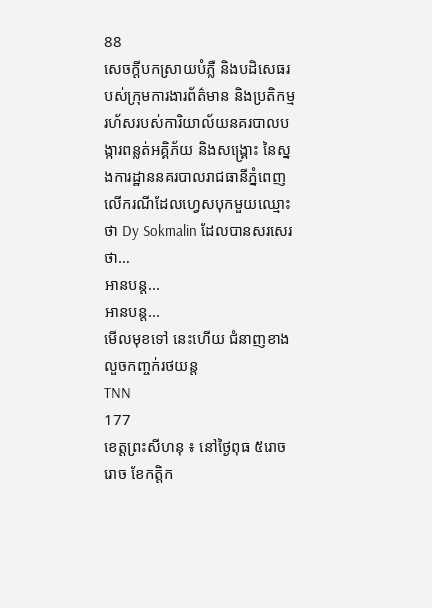88
សេចក្តីបកស្រាយបំភ្លឺ និងបដិសេធរបស់ក្រុមការងារព័ត៌មាន និងប្រតិកម្មរហ័សរបស់ការិយាល័យនគរបាលបង្ការពន្លត់អគ្គិភ័យ និងសង្គ្រោះ នៃស្នងការដ្ឋាននគរបាលរាជធានីភ្នំពេញ លើករណីដែលហ្វេសបុកមួយឈ្មោះថា Dy Sokmalin ដែលបានសរសេរថា…
អានបន្ត...
អានបន្ត...
មើលមុខទៅ នេះហើយ ជំនាញខាងលួចកញ្ចក់រថយន្ត
TNN
177
ខេត្តព្រះសីហនុ ៖ នៅថ្ងៃពុធ ៥រោចរោច ខែកត្តិក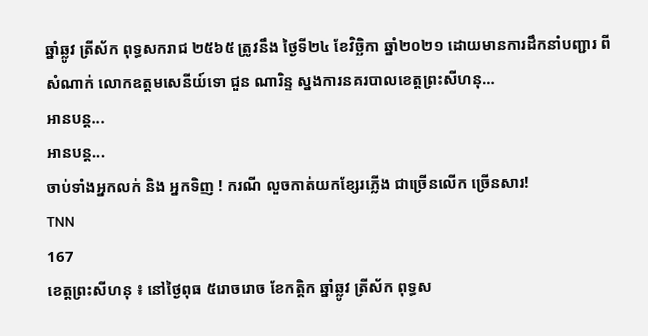ឆ្នាំឆ្លូវ ត្រីស័ក ពុទ្ធសករាជ ២៥៦៥ ត្រូវនឹង ថ្ងៃទី២៤ ខែវិច្ឆិកា ឆ្នាំ២០២១ ដោយមានការដឹកនាំបញ្ជារ ពីសំណាក់ លោកឧត្តមសេនីយ៍ទោ ជួន ណារិន្ទ ស្នងការនគរបាលខេត្តព្រះសីហនុ…
អានបន្ត...
អានបន្ត...
ចាប់ទាំងអ្នកលក់ និង អ្នកទិញ ! ករណី លួចកាត់យកខ្សែរភ្លើង ជាច្រើនលើក ច្រើនសារ!
TNN
167
ខេត្តព្រះសីហនុ ៖ នៅថ្ងៃពុធ ៥រោចរោច ខែកត្តិក ឆ្នាំឆ្លូវ ត្រីស័ក ពុទ្ធស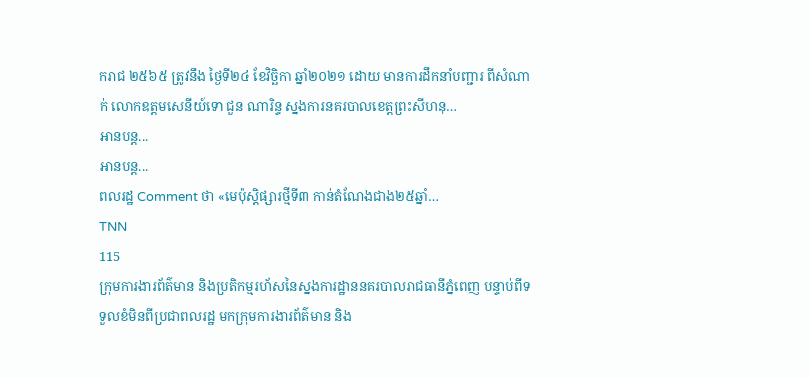ករាជ ២៥៦៥ ត្រូវនឹង ថ្ងៃទី២៤ ខែវិច្ឆិកា ឆ្នាំ២០២១ ដោយ មានការដឹកនាំបញ្ជារ ពីសំណាក់ លោកឧត្តមសេនីយ៍ទោ ជួន ណារិន្ទ ស្នងការនគរបាលខេត្តព្រះសីហនុ…
អានបន្ត...
អានបន្ត...
ពលរដ្ឋ Comment ថា «មេប៉ុស្តិផ្សារថ្មីទី៣ កាន់តំណែងជាង២៥ឆ្នាំ…
TNN
115
ក្រុមការងារព័ត៌មាន និងប្រតិកម្មរហ័សនៃស្នងការដ្ឋាននគរបាលរាជធានីភ្នំពេញ បន្ទាប់ពីទទួលខំមិនពីប្រជាពលរដ្ឋ មកក្រុមការងារព័ត៌មាន និង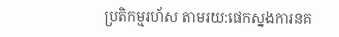ប្រតិកម្មរហ័ស តាមរយ:ផេកស្នងការនគ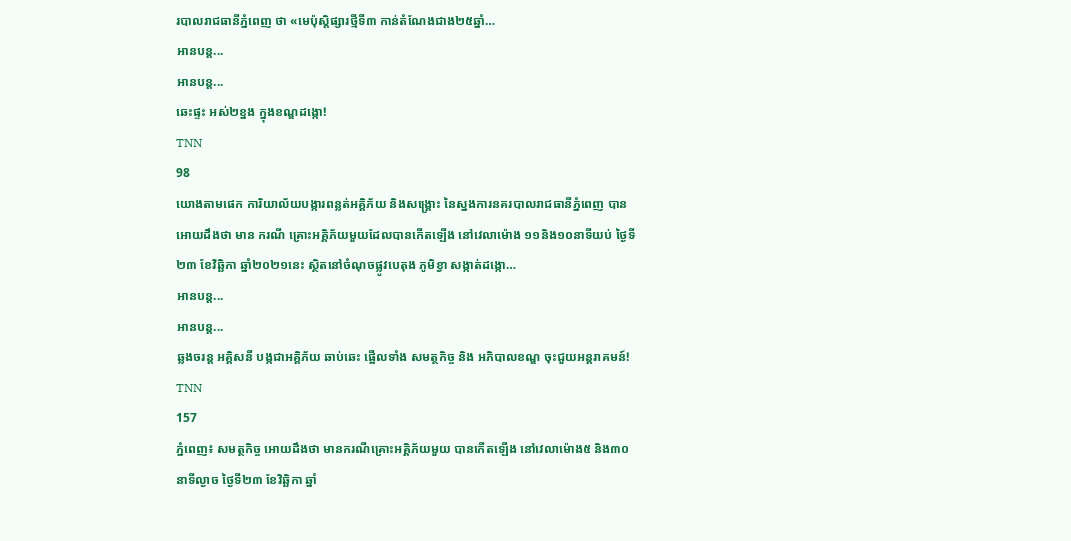របាលរាជធានីភ្នំពេញ ថា «មេប៉ុស្តិផ្សារថ្មីទី៣ កាន់តំណែងជាង២៥ឆ្នាំ…
អានបន្ត...
អានបន្ត...
ឆេះផ្ទះ អស់២ខ្នង ក្នុងខណ្ឌដង្កោ!
TNN
98
យោងតាមផេក ការិយាល័យបង្ការពន្លត់អគ្គិភ័យ និងសង្គ្រោះ នៃស្នងការនគរបាលរាជធានីភ្នំពេញ បានអោយដឹងថា មាន ករណី គ្រោះអគ្គិភ័យមួយដែលបានកើតឡើង នៅវេលាម៉ោង ១១និង១០នាទីយប់ ថ្ងៃទី២៣ ខែវិឆ្ឆិកា ឆ្នាំ២០២១នេះ ស្ថិតនៅចំណុចផ្លូវបេតុង ភូមិខ្វា សង្កាត់ដង្កោ…
អានបន្ត...
អានបន្ត...
ឆ្លងចរន្ត អគ្គិសនី បង្កជាអគ្គិភ័យ ឆាប់ឆេះ ផ្អើលទាំង សមត្ថកិច្ច និង អភិបាលខណ្ឌ ចុះជួយអន្តរាគមន៍!
TNN
157
ភ្នំពេញ៖ សមត្ថកិច្ច អោយដឹងថា មានករណីគ្រោះអគ្គិភ័យមួយ បានកើតឡើង នៅវេលាម៉ោង៥ និង៣០នាទីល្ងាច ថ្ងៃទី២៣ ខែវិឆ្ឆិកា ឆ្នាំ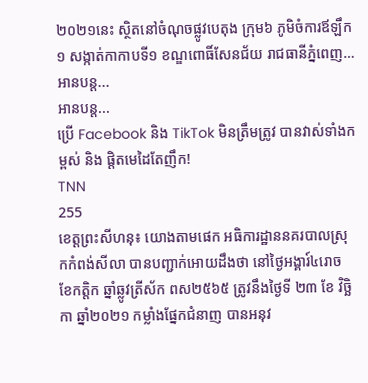២០២១នេះ ស្ថិតនៅចំណុចផ្លូវបេតុង ក្រុម៦ ភូមិចំការឪឡឹក១ សង្កាត់កាកាបទី១ ខណ្ឌពោធិ៍សែនជ័យ រាជធានីភ្នំពេញ…
អានបន្ត...
អានបន្ត...
ប្រើ Facebook និង TikTok មិនត្រឹមត្រូវ បានវាស់ទាំងកម្ពស់ និង ផ្តិតមេដៃតែញឹក!
TNN
255
ខេត្តព្រះសីហនុ៖ យោងតាមផេក អធិការដ្ឋាននគរបាលស្រុកកំពង់សីលា បានបញ្ជាក់អោយដឹងថា នៅថ្ងៃអង្គារ៍៤រោច ខែកត្តិក ឆ្នាំឆ្លូវត្រីស័ក ពស២៥៦៥ ត្រូវនឹងថ្ងៃទី ២៣ ខែ វិច្ឆិកា ឆ្នាំ២០២១ កម្លាំងផ្នែកជំនាញ បានអនុវ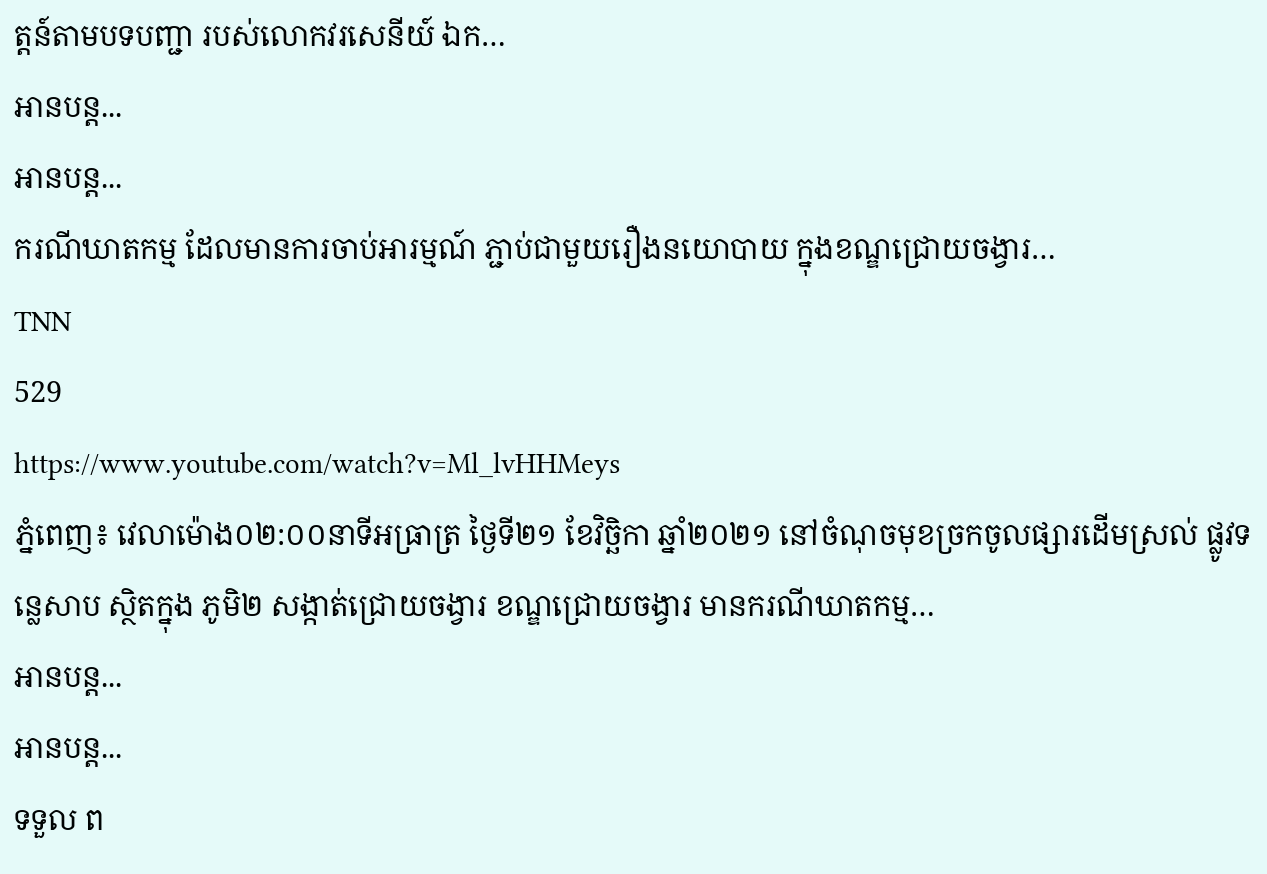ត្តន៍តាមបទបញ្ជា របស់លោកវរសេនីយ៍ ឯក…
អានបន្ត...
អានបន្ត...
ករណីឃាតកម្ម ដែលមានការចាប់អារម្មណ៍ ភ្ជាប់ជាមួយរឿងនយោបាយ ក្នុងខណ្ឌជ្រោយចង្វារ…
TNN
529
https://www.youtube.com/watch?v=Ml_lvHHMeys
ភ្នំពេញ៖ វេលាម៉ោង០២:០០នាទីអធ្រាត្រ ថ្ងៃទី២១ ខែវិច្ឆិកា ឆ្នាំ២០២១ នៅចំណុចមុខច្រកចូលផ្សារដើមស្រល់ ផ្លូវទន្លេសាប ស្ថិតក្នុង ភូមិ២ សង្កាត់ជ្រោយចង្វារ ខណ្ឌជ្រោយចង្វារ មានករណីឃាតកម្ម…
អានបន្ត...
អានបន្ត...
ទទួល ព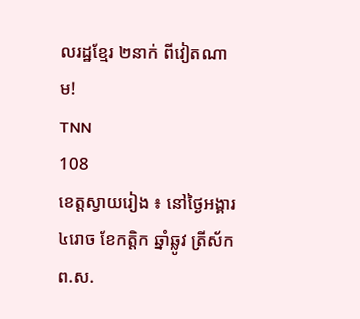លរដ្ឋខ្មែរ ២នាក់ ពីវៀតណាម!
TNN
108
ខេត្តស្វាយរៀង ៖ នៅថ្ងៃអង្គារ ៤រោច ខែកត្ដិក ឆ្នាំឆ្លូវ ត្រីស័ក ព.ស.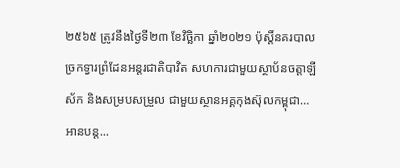២៥៦៥ ត្រូវនឹងថ្ងៃទី២៣ ខែវិច្ឆិកា ឆ្នាំ២០២១ ប៉ុស្តិ៍នគរបាលច្រកទ្វារព្រំដែនអន្តរជាតិបាវិត សហការជាមួយស្ថាប័នចត្តាឡីស័ក និងសម្របសម្រួល ជាមួយស្ថានអគ្គកុងស៊ុលកម្ពុជា…
អានបន្ត...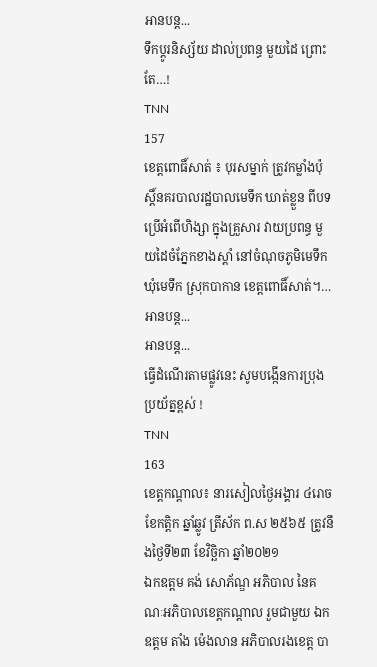អានបន្ត...
ទឹកប្តូរនិស្ស័យ ដាល់ប្រពន្ធ មួយដៃ ព្រោះតែ…!
TNN
157
ខេត្តពោធិ៍សាត់ ៖ បុរសម្នាក់ ត្រូវកម្លាំងប៉ុស្តិ៍នគរបាលរដ្ឋបាលមេទឹក ឃាត់ខ្លួន ពីបទប្រើអំពើហិង្សា ក្នុងគ្រួសារ វាយប្រពន្ធ មួយដៃចំភ្នែកខាងស្ដាំ នៅចំណុចភូមិមេទឹក ឃុំមេទឹក ស្រុកបាកាន ខេត្តពោធិ៍សាត់។…
អានបន្ត...
អានបន្ត...
ធ្វើដំណើរតាមផ្លូវនេះ សូមបង្កើនការប្រុងប្រយ័ត្នខ្ពស់ !
TNN
163
ខេត្តកណ្តាល៖ នារសៀលថ្ងៃអង្គារ ៤រោច ខែកត្តិក ឆ្នាំឆ្លូវ ត្រីស័ក ព.ស ២៥៦៥ ត្រូវនឹងថ្ងៃទី២៣ ខែវិច្ឆិកា ឆ្នាំ២០២១
ឯកឧត្តម គង់ សោភ័ណ្ឌ អភិបាល នៃគណៈអភិបាលខេត្តកណ្ដាល រួមជាមួយ ឯកឧត្ដម តាំង ម៉េងលាន អភិបាលរងខេត្ត បា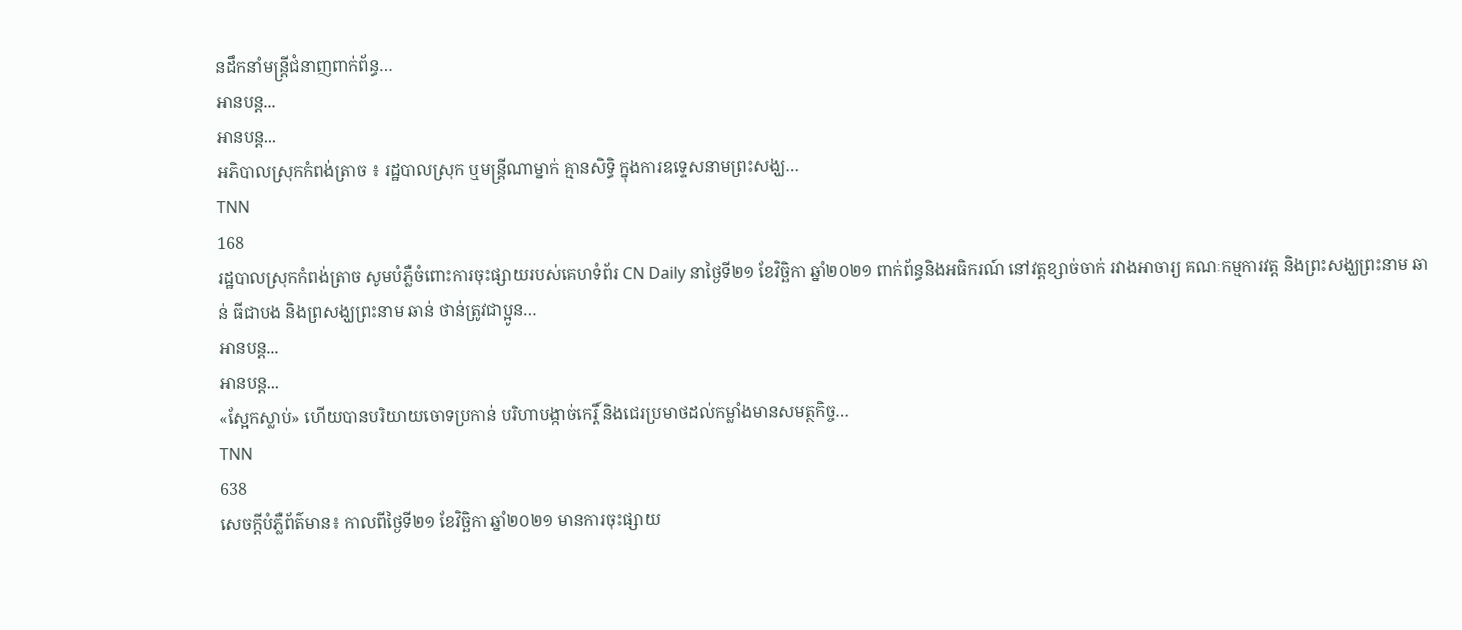នដឹកនាំមន្រ្តីជំនាញពាក់ព័ន្ធ…
អានបន្ត...
អានបន្ត...
អភិបាលស្រុកកំពង់ត្រាច ៖ រដ្ឋបាលស្រុក ឬមន្រ្តីណាម្នាក់ គ្មានសិទ្ធិ ក្នុងការឧទ្ទេសនាមព្រះសង្ឃ…
TNN
168
រដ្ឋបាលស្រុកកំពង់ត្រាច សូមបំភ្លឺចំពោះការចុះផ្សាយរបស់គេហទំព័រ CN Daily នាថ្ងៃទី២១ ខែវិច្ឆិកា ឆ្នាំ២០២១ ពាក់ព័ន្ធនិងអធិករណ៍ នៅវត្តខ្សាច់ចាក់ រវាងអាចារ្យ គណៈកម្មការវត្ត និងព្រះសង្ឃព្រះនាម ឆាន់ ធីជាបង និងព្រសង្ឃព្រះនាម ឆាន់ ថាន់ត្រូវជាប្អូន…
អានបន្ត...
អានបន្ត...
«ស្អែកស្លាប់» ហើយបានបរិយាយចោទប្រកាន់ បរិហាបង្កាច់កេរ្តិ៍ និងជេរប្រមាថដល់កម្លាំងមានសមត្ថកិច្ច…
TNN
638
សេចក្តីបំភ្លឺព័ត៌មាន៖ កាលពីថ្ងៃទី២១ ខែវិច្ឆិកា ឆ្នាំ២០២១ មានការចុះផ្សាយ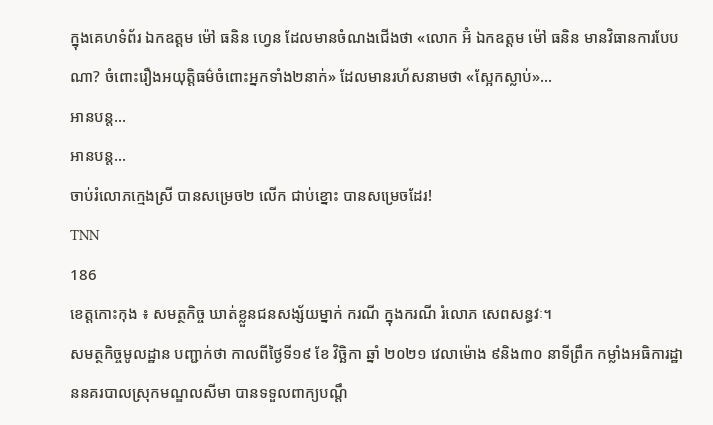ក្នុងគេហទំព័រ ឯកឧត្តម ម៉ៅ ធនិន ហ្វេន ដែលមានចំណងជើងថា «លោក អ៊ំ ឯកឧត្តម ម៉ៅ ធនិន មានវិធានការបែបណា? ចំពោះរឿងអយុត្តិធម៌ចំពោះអ្នកទាំង២នាក់» ដែលមានរហ័សនាមថា «ស្អែកស្លាប់»…
អានបន្ត...
អានបន្ត...
ចាប់រំលោភក្មេងស្រី បានសម្រេច២ លើក ជាប់ខ្នោះ បានសម្រេចដែរ!
TNN
186
ខេត្តកោះកុង ៖ សមត្ថកិច្ច ឃាត់ខ្លួនជនសង្ស័យម្នាក់ ករណី ក្នុងករណី រំលោភ សេពសន្ធវៈ។
សមត្ថកិច្ចមូលដ្ឋាន បញ្ជាក់ថា កាលពីថ្ងៃទី១៩ ខែ វិច្ឆិកា ឆ្នាំ ២០២១ វេលាម៉ោង ៩និង៣០ នាទីព្រឹក កម្លាំងអធិការដ្ឋាននគរបាលស្រុកមណ្ឌលសីមា បានទទួលពាក្យបណ្តឹ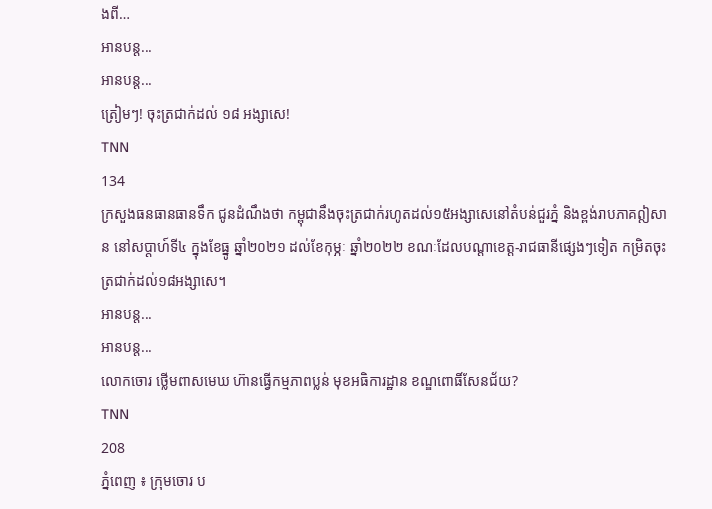ងពី…
អានបន្ត...
អានបន្ត...
ត្រៀមៗ! ចុះត្រជាក់ដល់ ១៨ អង្សាសេ!
TNN
134
ក្រសួងធនធានធានទឹក ជូនដំណឹងថា កម្ពុជានឹងចុះត្រជាក់រហូតដល់១៥អង្សាសេនៅតំបន់ជួរភ្នំ និងខ្ពង់រាបភាគឦសាន នៅសប្តាហ៍ទី៤ ក្នុងខែធ្នូ ឆ្នាំ២០២១ ដល់ខែកុម្ភៈ ឆ្នាំ២០២២ ខណៈដែលបណ្តាខេត្ត-រាជធានីផ្សេងៗទៀត កម្រិតចុះត្រជាក់ដល់១៨អង្សាសេ។
អានបន្ត...
អានបន្ត...
លោកចោរ ថ្លើមពាសមេឃ ហ៊ានធ្វើកម្មភាពប្លន់ មុខអធិការដ្ឋាន ខណ្ឌពោធិ៍សែនជ័យ?
TNN
208
ភ្នំពេញ ៖ ក្រុមចោរ ប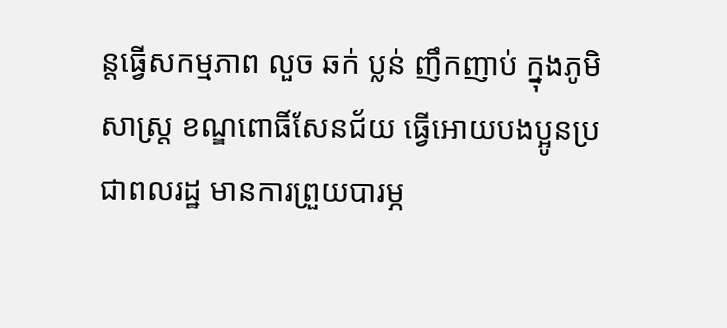ន្តធ្វើសកម្មភាព លួច ឆក់ ប្លន់ ញឹកញាប់ ក្នុងភូមិសាស្ត្រ ខណ្ឌពោធិ៍សែនជ័យ ធ្វើអោយបងប្អូនប្រជាពលរដ្ឋ មានការព្រួយបារម្ភ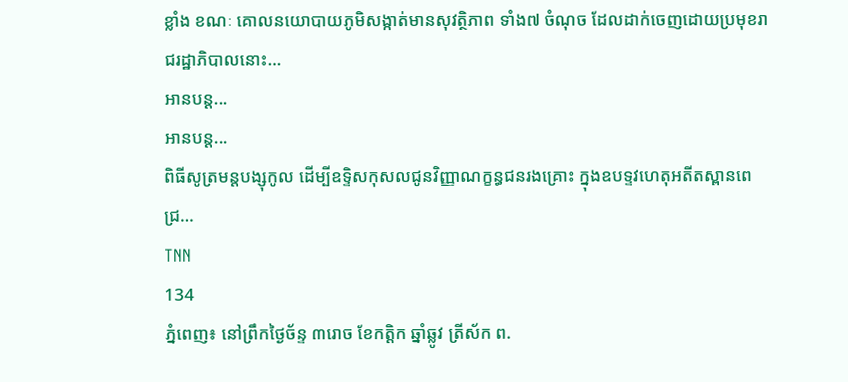ខ្លាំង ខណៈ គោលនយោបាយភូមិសង្កាត់មានសុវត្ថិភាព ទាំង៧ ចំណុច ដែលដាក់ចេញដោយប្រមុខរាជរដ្ឋាភិបាលនោះ…
អានបន្ត...
អានបន្ត...
ពិធីសូត្រមន្តបង្សុកូល ដើម្បីឧទ្ទិសកុសលជូនវិញ្ញាណក្ខន្ធជនរងគ្រោះ ក្នុងឧបទ្ទវហេតុអតីតស្ពានពេជ្រ…
TNN
134
ភ្នំពេញ៖ នៅព្រឹកថ្ងៃច័ន្ទ ៣រោច ខែកត្តិក ឆ្នាំឆ្លូវ ត្រីស័ក ព.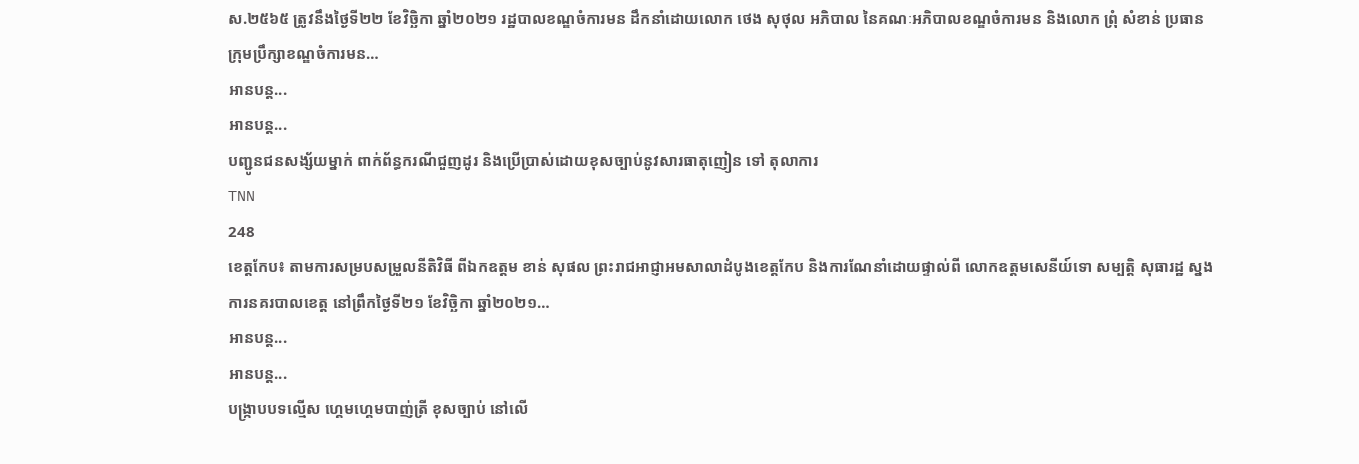ស.២៥៦៥ ត្រូវនឹងថ្ងៃទី២២ ខែវិច្ឆិកា ឆ្នាំ២០២១ រដ្ឋបាលខណ្ឌចំការមន ដឹកនាំដោយលោក ថេង សុថុល អភិបាល នៃគណៈអភិបាលខណ្ឌចំការមន និងលោក ព្រុំ សំខាន់ ប្រធានក្រុមប្រឹក្សាខណ្ឌចំការមន…
អានបន្ត...
អានបន្ត...
បញ្ជូនជនសង្ស័យម្នាក់ ពាក់ព័ន្ធករណីជួញដូរ និងប្រើប្រាស់ដោយខុសច្បាប់នូវសារធាតុញៀន ទៅ តុលាការ
TNN
248
ខេត្តកែប៖ តាមការសម្របសម្រួលនីតិវិធី ពីឯកឧត្តម ខាន់ សុផល ព្រះរាជអាជ្ញាអមសាលាដំបូងខេត្តកែប និងការណែនាំដោយផ្ទាល់ពី លោកឧត្តមសេនីយ៍ទោ សម្បត្តិ សុធារដ្ឋ ស្នងការនគរបាលខេត្ត នៅព្រឹកថ្ងៃទី២១ ខែវិច្ឆិកា ឆ្នាំ២០២១…
អានបន្ត...
អានបន្ត...
បង្ក្រាបបទល្មើស ហ្គេមហ្គេមបាញ់ត្រី ខុសច្បាប់ នៅលើ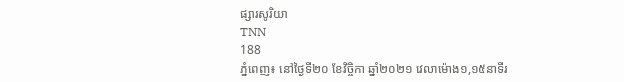ផ្សារសូរិយា
TNN
188
ភ្នំពេញ៖ នៅថ្ងៃទី២០ ខែវិច្ចិកា ឆ្នាំ២០២១ វេលាម៉ោង១,១៥នាទីរ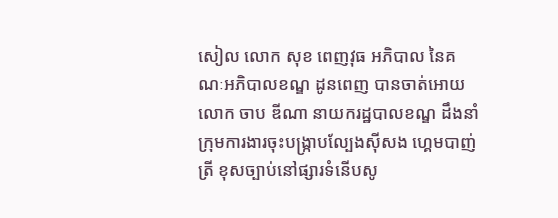សៀល លោក សុខ ពេញវុធ អភិបាល នៃគណៈអភិបាលខណ្ឌ ដូនពេញ បានចាត់អោយ លោក ចាប ឌីណា នាយករដ្ឋបាលខណ្ឌ ដឹងនាំក្រុមការងារចុះបង្ក្រាបល្បែងសុីសង ហ្គេមបាញ់ត្រី ខុសច្បាប់នៅផ្សារទំនើបសូ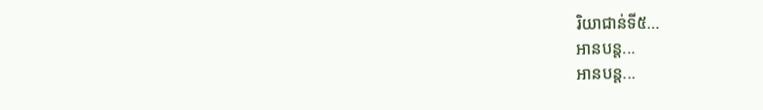រិយាជាន់ទី៥…
អានបន្ត...
អានបន្ត...